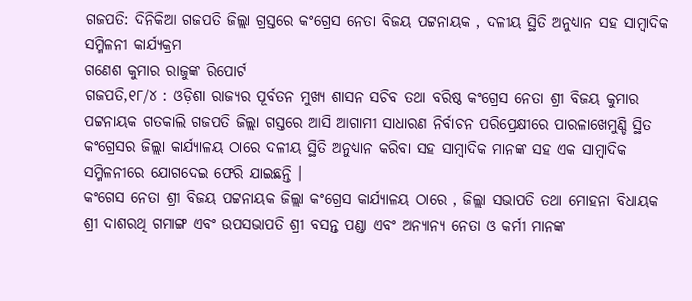ଗଜପତି: ଦିନିକିଆ ଗଜପତି ଜିଲ୍ଲା ଗ୍ରସ୍ତରେ କଂଗ୍ରେସ ନେତା ବିଜୟ ପଟ୍ଟନାୟକ , ଦଳୀୟ ସ୍ଥିତି ଅନୁଧ୍ୟାନ ସହ ସାମ୍ବାଦିକ ସମ୍ମିଳନୀ କାର୍ଯ୍ୟକ୍ରମ
ଗଣେଶ କୁମାର ରାଜୁଙ୍କ ରିପୋର୍ଟ
ଗଜପତି,୧୮/୪ : ଓଡ଼ିଶା ରାଜ୍ୟର ପୂର୍ବତନ ମୁଖ୍ୟ ଶାସନ ସଚିବ ତଥା ବରିଷ୍ଠ କଂଗ୍ରେସ ନେତା ଶ୍ରୀ ବିଜୟ କୁମାର ପଟ୍ଟନାୟକ ଗତକାଲି ଗଜପତି ଜିଲ୍ଲା ଗସ୍ତରେ ଆସି ଆଗାମୀ ସାଧାରଣ ନିର୍ବାଚନ ପରିପ୍ରେକ୍ଷୀରେ ପାରଳାଖେମୁଣ୍ଡି ସ୍ଥିତ କଂଗ୍ରେସର ଜିଲ୍ଲା କାର୍ଯ୍ୟାଳୟ ଠାରେ ଦଳୀୟ ସ୍ଥିତି ଅନୁଧ୍ୟାନ କରିବା ସହ ସାମ୍ବାଦିକ ମାନଙ୍କ ସହ ଏକ ସାମ୍ବାଦିକ ସମ୍ମିଳନୀରେ ଯୋଗଦେଇ ଫେରି ଯାଇଛନ୍ତି ।
କଂଗେସ ନେତା ଶ୍ରୀ ବିଜୟ ପଟ୍ଟନାୟକ ଜିଲ୍ଲା କଂଗ୍ରେସ କାର୍ଯ୍ୟାଳୟ ଠାରେ , ଜିଲ୍ଲା ସଭାପତି ତଥା ମୋହନା ବିଧାୟକ ଶ୍ରୀ ଦାଶରଥି ଗମାଙ୍ଗ ଏବଂ ଉପସଭାପତି ଶ୍ରୀ ବସନ୍ତ ପଣ୍ଡା ଏବଂ ଅନ୍ୟାନ୍ୟ ନେତା ଓ କର୍ମୀ ମାନଙ୍କ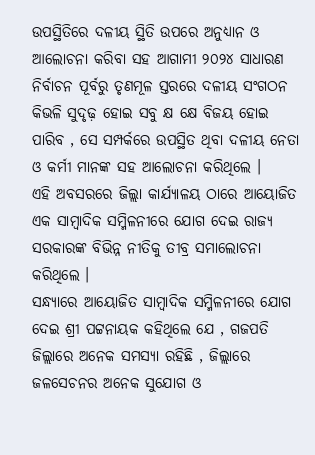ଉପସ୍ଥିତିରେ ଦଳୀୟ ସ୍ଥିତି ଉପରେ ଅନୁଧ୍ୟାନ ଓ ଆଲୋଚନା କରିବା ସହ ଆଗାମୀ ୨୦୨୪ ସାଧାରଣ ନିର୍ବାଚନ ପୂର୍ବରୁ ତୃଣମୂଳ ସ୍ତରରେ ଦଳୀୟ ସଂଗଠନ କିଭଳି ସୁଦୃଢ଼ ହୋଇ ସବୁ କ୍ଷ କ୍ଷେ ବିଜୟ ହୋଇ ପାରିବ , ସେ ସମ୍ପର୍କରେ ଉପସ୍ଥିତ ଥିବା ଦଳୀୟ ନେତା ଓ କର୍ମୀ ମାନଙ୍କ ସହ ଆଲୋଚନା କରିଥିଲେ ।
ଏହି ଅବସରରେ ଜିଲ୍ଲା କାର୍ଯ୍ୟାଳୟ ଠାରେ ଆୟୋଜିତ ଏକ ସାମ୍ବାଦିକ ସମ୍ମିଳନୀରେ ଯୋଗ ଦେଇ ରାଜ୍ୟ ସରକାରଙ୍କ ବିଭିନ୍ନ ନୀତିକୁ ତୀବ୍ର ସମାଲୋଚନା କରିଥିଲେ ।
ସନ୍ଧ୍ୟାରେ ଆୟୋଜିତ ସାମ୍ବାଦିକ ସମ୍ମିଳନୀରେ ଯୋଗ ଦେଇ ଶ୍ରୀ ପଟ୍ଟନାୟକ କହିଥିଲେ ଯେ , ଗଜପତି ଜିଲ୍ଲାରେ ଅନେକ ସମସ୍ୟା ରହିଛି , ଜିଲ୍ଲାରେ ଜଳସେଚନର ଅନେକ ସୁଯୋଗ ଓ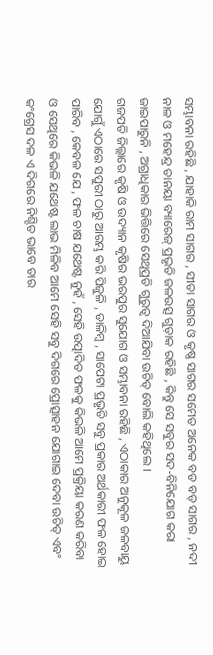ସମ୍ଭାବନା ରହିଛି , ଯାହାକି ରାମ ସାଗର , ସୀତା ସାଗର ଓ କୃଷ୍ଣ ସାଗର ସମେତ ଅନେକ ବଡ ବଡ଼ ସାଗର , ନଦୀ ନାଳ ଓ ମହେନ୍ଦ୍ର ତାନୟା ବ୍ୟାରେଜ୍ ପ୍ରଭୃତି ଜଳଉତ୍ସ ଗୁଡ଼ାକ ରହିଛି , କିନ୍ତୁ ସେ ସବୁର ସଦ-ବିନିଯୋଗ କରା ଜାଇପାରୁନି , ଅଗ୍ରାଧିକାର ଭିତ୍ତିରେ ସେଥିପ୍ରତି ଗୁରୁତ୍ଵ ଦିଆଯିବା ଉଚିତ୍ ବୋଲି କହିଥିଲେ ।
ଗଜପତି ଜିଲ୍ଲାରେ କୃଷି ଓ ଉଦ୍ୟାନ କୃଷିର ଭରପୁର ସୁଯୋଗ ଓ ସମ୍ଭାବନା ରହିଛି , ଏଠାକାର ଅନୁକୂଳ ଜଳବାୟୁ ଯୋଗୁଁ ଏଠାରେ ସପୁରୀ ଠାରୁ ଆରମ୍ଭ କରି ପିଜୁଳି , ଡାଳିମ୍ବ , ସାପେଟା ପ୍ରଭୃତି ସବୁ ପ୍ରକାର ଅର୍ଥକାରୀ ଫଳ ହୋଇ ପାରିବ , କେବଳ ଯେ , ଫଳ ଚାଷ ଯଥେଷ୍ଟ ନୁହଁ , ସେହି ଉତ୍ପାଦିତ ଫଳକୁ କିଭଳି ଆମେ ପ୍ରକ୍ରିୟା କରଣ କରିବା ଓ ସେଥିରେ କିଭଳି ଯଥେଷ୍ଟ ଲାଭ ମିଳିବ ଆମେ ସେହି ସବୁ ଦିଗରେ ପ୍ରୋତ୍ସାହନ ଯୋଗାଇ ଦେବା ଉଚିତ୍ ଏବଂ କଂଗ୍ରେସ ଦଳ ଏ ଦିଗରେ ନିଶ୍ଚିତ ଭାବେ ତାର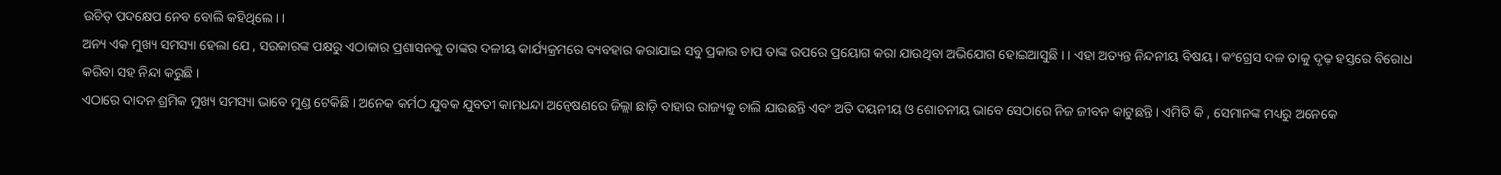ଉଚିତ୍ ପଦକ୍ଷେପ ନେବ ବୋଲି କହିଥିଲେ। ।
ଅନ୍ୟ ଏକ ମୁଖ୍ୟ ସମସ୍ୟା ହେଲା ଯେ , ସରକାରଙ୍କ ପକ୍ଷରୁ ଏଠାକାର ପ୍ରଶାସନକୁ ତାଙ୍କର ଦଳୀୟ କାର୍ଯ୍ୟକ୍ରମରେ ବ୍ୟବହାର କରାଯାଇ ସବୁ ପ୍ରକାର ଚାପ ତାଙ୍କ ଉପରେ ପ୍ରୟୋଗ କରା ଯାଉଥିବା ଅଭିଯୋଗ ହୋଇଆସୁଛି । । ଏହା ଅତ୍ୟନ୍ତ ନିନ୍ଦନୀୟ ବିଷୟ । କଂଗ୍ରେସ ଦଳ ତାକୁ ଦୃଢ଼ ହସ୍ତରେ ବିରୋଧ କରିବା ସହ ନିନ୍ଦା କରୁଛି ।
ଏଠାରେ ଦାଦନ ଶ୍ରମିକ ମୁଖ୍ୟ ସମସ୍ୟା ଭାବେ ମୁଣ୍ଡ ଟେକିଛି । ଅନେକ କର୍ମଠ ଯୁବକ ଯୁବତୀ କାମଧନ୍ଦା ଅନ୍ୱେଷଣରେ ଜିଲ୍ଲା ଛାଡ଼ି ବାହାର ରାଜ୍ୟକୁ ଚାଲି ଯାଉଛନ୍ତି ଏବଂ ଅତି ଦୟନୀୟ ଓ ଶୋଚନୀୟ ଭାବେ ସେଠାରେ ନିଜ ଜୀବନ କାଟୁଛନ୍ତି । ଏମିତି କି , ସେମାନଙ୍କ ମଧ୍ୟରୁ ଅନେକେ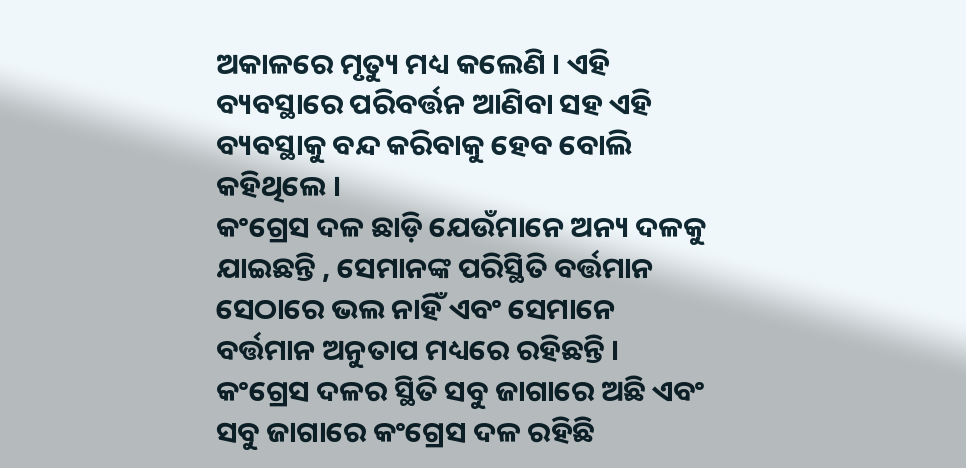ଅକାଳରେ ମୃତ୍ୟୁ ମଧ୍ୟ କଲେଣି । ଏହି ବ୍ୟବସ୍ଥାରେ ପରିବର୍ତ୍ତନ ଆଣିବା ସହ ଏହି ବ୍ୟବସ୍ଥାକୁ ବନ୍ଦ କରିବାକୁ ହେବ ବୋଲି କହିଥିଲେ ।
କଂଗ୍ରେସ ଦଳ ଛାଡ଼ି ଯେଉଁମାନେ ଅନ୍ୟ ଦଳକୁ ଯାଇଛନ୍ତି , ସେମାନଙ୍କ ପରିସ୍ଥିତି ବର୍ତ୍ତମାନ ସେଠାରେ ଭଲ ନାହିଁ ଏବଂ ସେମାନେ ବର୍ତ୍ତମାନ ଅନୁତାପ ମଧ୍ୟରେ ରହିଛନ୍ତି । କଂଗ୍ରେସ ଦଳର ସ୍ଥିତି ସବୁ ଜାଗାରେ ଅଛି ଏବଂ ସବୁ ଜାଗାରେ କଂଗ୍ରେସ ଦଳ ରହିଛି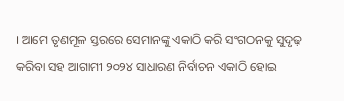। ଆମେ ତୃଣମୂଳ ସ୍ତରରେ ସେମାନଙ୍କୁ ଏକାଠି କରି ସଂଗଠନକୁ ସୁଦୃଢ଼ କରିବା ସହ ଆଗାମୀ ୨୦୨୪ ସାଧାରଣ ନିର୍ବାଚନ ଏକାଠି ହୋଇ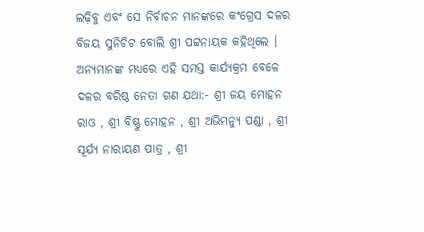ଲଢ଼ିବୁ ଏବଂ ସେ ନିର୍ବାଚନ ମାନଙ୍କରେ କଂଗ୍ରେସ ଦଳର ବିଜୟ ସୁନିଚିଟ ବୋଲି ଶ୍ରୀ ପଟ୍ଟନାୟକ କହିଥିଲେ ।
ଅନ୍ୟମାନଙ୍କ ମଧ୍ୟରେ ଏହି ସମସ୍ତ କାର୍ଯ୍ୟକ୍ରମ ବେଳେ ଦଳର ବରିଷ୍ଠ ନେତା ଗଣ ଯଥା:- ଶ୍ରୀ ଜୟ ମୋହନ ରାଓ , ଶ୍ରୀ ବିଷ୍ଣୁ ମୋହନ , ଶ୍ରୀ ଅଭିମନ୍ୟୁ ପଣ୍ଡା , ଶ୍ରୀ ସୂର୍ଯ୍ୟ ନାରାୟଣ ପାତ୍ର , ଶ୍ରୀ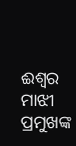ଈଶ୍ୱର ମାଝୀ ପ୍ରମୁଖଙ୍କ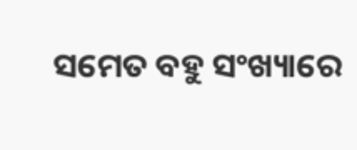ସମେତ ବହୁ ସଂଖ୍ୟାରେ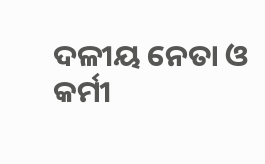ଦଳୀୟ ନେତା ଓ କର୍ମୀ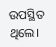ଉପସ୍ଥିତ ଥିଲେ।